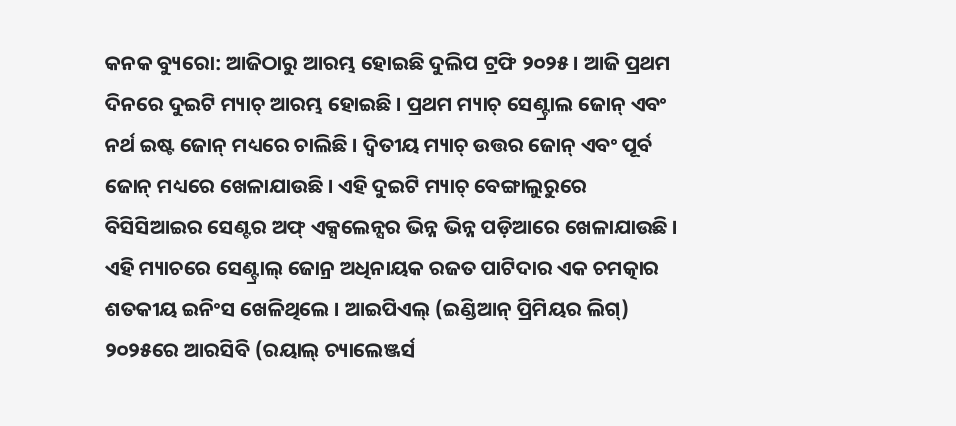କନକ ବ୍ୟୁରୋ: ଆଜିଠାରୁ ଆରମ୍ଭ ହୋଇଛି ଦୁଲିପ ଟ୍ରଫି ୨୦୨୫ । ଆଜି ପ୍ରଥମ ଦିନରେ ଦୁଇଟି ମ୍ୟାଚ୍ ଆରମ୍ଭ ହୋଇଛି । ପ୍ରଥମ ମ୍ୟାଚ୍ ସେଣ୍ଟ୍ରାଲ ଜୋନ୍ ଏବଂ ନର୍ଥ ଇଷ୍ଟ ଜୋନ୍ ମଧ୍ୟରେ ଚାଲିଛି । ଦ୍ୱିତୀୟ ମ୍ୟାଚ୍ ଉତ୍ତର ଜୋନ୍ ଏବଂ ପୂର୍ବ ଜୋନ୍ ମଧ୍ୟରେ ଖେଳାଯାଉଛି । ଏହି ଦୁଇଟି ମ୍ୟାଚ୍ ବେଙ୍ଗାଲୁରୁରେ ବିସିସିଆଇର ସେଣ୍ଟର ଅଫ୍ ଏକ୍ସଲେନ୍ସର ଭିନ୍ନ ଭିନ୍ନ ପଡ଼ିଆରେ ଖେଳାଯାଉଛି ।
ଏହି ମ୍ୟାଚରେ ସେଣ୍ଟ୍ରାଲ୍ ଜୋନ୍ର ଅଧିନାୟକ ରଜତ ପାଟିଦାର ଏକ ଚମତ୍କାର ଶତକୀୟ ଇନିଂସ ଖେଳିଥିଲେ । ଆଇପିଏଲ୍ (ଇଣ୍ଡିଆନ୍ ପ୍ରିମିୟର ଲିଗ୍) ୨୦୨୫ରେ ଆରସିବି (ରୟାଲ୍ ଚ୍ୟାଲେଞ୍ଜର୍ସ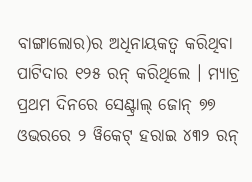ବାଙ୍ଗାଲୋର)ର ଅଧିନାୟକତ୍ୱ କରିଥିବା ପାଟିଦାର ୧୨୫ ରନ୍ କରିଥିଲେ । ମ୍ୟାଚ୍ର ପ୍ରଥମ ଦିନରେ ସେଣ୍ଟ୍ରାଲ୍ ଜୋନ୍ ୭୭ ଓଭରରେ ୨ ୱିକେଟ୍ ହରାଇ ୪୩୨ ରନ୍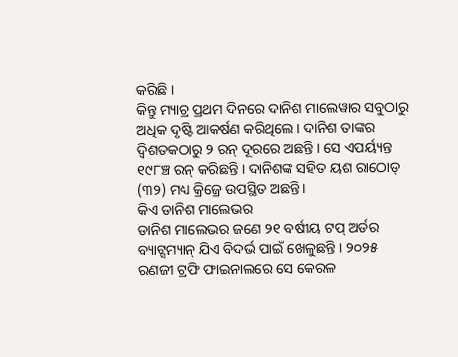କରିଛି ।
କିନ୍ତୁ ମ୍ୟାଚ୍ର ପ୍ରଥମ ଦିନରେ ଦାନିଶ ମାଲେୱାର ସବୁଠାରୁ ଅଧିକ ଦୃଷ୍ଟି ଆକର୍ଷଣ କରିଥିଲେ। ଦାନିଶ ତାଙ୍କର ଦ୍ୱିଶତକଠାରୁ ୨ ରନ୍ ଦୂରରେ ଅଛନ୍ତି । ସେ ଏପର୍ୟ୍ୟନ୍ତ ୧୯୮ଞ୍ଚ ରନ୍ କରିଛନ୍ତି । ଦାନିଶଙ୍କ ସହିତ ୟଶ ରାଠୋଡ୍ (୩୨) ମଧ୍ୟ କ୍ରିଜ୍ରେ ଉପସ୍ଥିତ ଅଛନ୍ତି।
କିଏ ଡାନିଶ ମାଲେଭର
ଡାନିଶ ମାଲେଭର ଜଣେ ୨୧ ବର୍ଷୀୟ ଟପ୍ ଅର୍ଡର ବ୍ୟାଟ୍ସମ୍ୟାନ୍ ଯିଏ ବିଦର୍ଭ ପାଇଁ ଖେଳୁଛନ୍ତି । ୨୦୨୫ ରଣଜୀ ଟ୍ରଫି ଫାଇନାଲରେ ସେ କେରଳ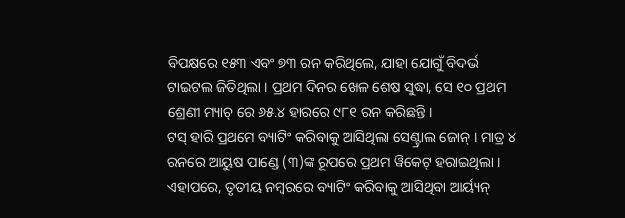ବିପକ୍ଷରେ ୧୫୩ ଏବଂ ୭୩ ରନ କରିଥିଲେ, ଯାହା ଯୋଗୁଁ ବିଦର୍ଭ ଟାଇଟଲ ଜିତିଥିଲା । ପ୍ରଥମ ଦିନର ଖେଳ ଶେଷ ସୁଦ୍ଧା, ସେ ୧୦ ପ୍ରଥମ ଶ୍ରେଣୀ ମ୍ୟାଚ୍ ରେ ୬୫.୪ ହାରରେ ୯୮୧ ରନ କରିଛନ୍ତି ।
ଟସ୍ ହାରି ପ୍ରଥମେ ବ୍ୟାଟିଂ କରିବାକୁ ଆସିଥିଲା ସେଣ୍ଟ୍ରାଲ ଜୋନ୍ । ମାତ୍ର ୪ ରନରେ ଆୟୁଷ ପାଣ୍ଡେ (୩)ଙ୍କ ରୂପରେ ପ୍ରଥମ ୱିକେଟ୍ ହରାଇଥିଲା । ଏହାପରେ, ତୃତୀୟ ନମ୍ବରରେ ବ୍ୟାଟିଂ କରିବାକୁ ଆସିଥିବା ଆର୍ୟ୍ୟନ୍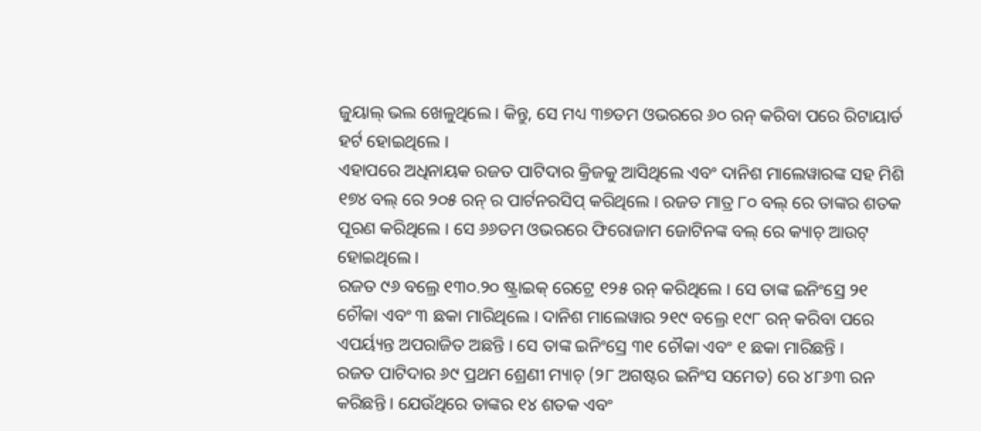ଜୁୟାଲ୍ ଭଲ ଖେଳୁଥିଲେ । କିନ୍ତୁ, ସେ ମଧ୍ୟ ୩୭ତମ ଓଭରରେ ୬୦ ରନ୍ କରିବା ପରେ ରିଟାୟାର୍ଡ ହର୍ଟ ହୋଇଥିଲେ ।
ଏହାପରେ ଅଧିନାୟକ ରଜତ ପାଟିଦାର କ୍ରିଜକୁ ଆସିଥିଲେ ଏବଂ ଦାନିଶ ମାଲେୱାରଙ୍କ ସହ ମିଶି ୧୭୪ ବଲ୍ ରେ ୨୦୫ ରନ୍ ର ପାର୍ଟନରସିପ୍ କରିଥିଲେ । ରଜତ ମାତ୍ର ୮୦ ବଲ୍ ରେ ତାଙ୍କର ଶତକ ପୂରଣ କରିଥିଲେ । ସେ ୬୬ତମ ଓଭରରେ ଫିରୋଜାମ ଜୋଟିନଙ୍କ ବଲ୍ ରେ କ୍ୟାଚ୍ ଆଉଟ୍ ହୋଇଥିଲେ ।
ରଜତ ୯୬ ବଲ୍ରେ ୧୩୦.୨୦ ଷ୍ଟ୍ରାଇକ୍ ରେଟ୍ରେ ୧୨୫ ରନ୍ କରିଥିଲେ । ସେ ତାଙ୍କ ଇନିଂସ୍ରେ ୨୧ ଚୌକା ଏବଂ ୩ ଛକା ମାରିଥିଲେ । ଦାନିଶ ମାଲେୱାର ୨୧୯ ବଲ୍ରେ ୧୯୮ ରନ୍ କରିବା ପରେ ଏପର୍ୟ୍ୟନ୍ତ ଅପରାଜିତ ଅଛନ୍ତି । ସେ ତାଙ୍କ ଇନିଂସ୍ରେ ୩୧ ଚୌକା ଏବଂ ୧ ଛକା ମାରିଛନ୍ତି ।
ରଜତ ପାଟିଦାର ୬୯ ପ୍ରଥମ ଶ୍ରେଣୀ ମ୍ୟାଚ୍ (୨୮ ଅଗଷ୍ଟର ଇନିଂସ ସମେତ) ରେ ୪୮୬୩ ରନ କରିଛନ୍ତି । ଯେଉଁଥିରେ ତାଙ୍କର ୧୪ ଶତକ ଏବଂ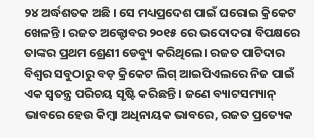୨୪ ଅର୍ଦ୍ଧଶତକ ଅଛି । ସେ ମଧ୍ୟପ୍ରଦେଶ ପାଇଁ ଘରୋଇ କ୍ରିକେଟ ଖେଳନ୍ତି । ରଜତ ଅକ୍ଟୋବର ୨୦୧୫ ରେ ଭଦୋଦରା ବିପକ୍ଷରେ ତାଙ୍କର ପ୍ରଥମ ଶ୍ରେଣୀ ଡେବ୍ୟୁ କରିଥିଲେ। ରଜତ ପାଟିଦାର ବିଶ୍ୱର ସବୁଠାରୁ ବଡ଼ କ୍ରିକେଟ ଲିଗ୍ ଆଇପିଏଲରେ ନିଜ ପାଇଁ ଏକ ସ୍ୱତନ୍ତ୍ର ପରିଚୟ ସୃଷ୍ଟି କରିଛନ୍ତି । ଜଣେ ବ୍ୟାଟସମ୍ୟାନ୍ ଭାବରେ ହେଉ କିମ୍ବା ଅଧିନାୟକ ଭାବରେ, ରଜତ ପ୍ରତ୍ୟେକ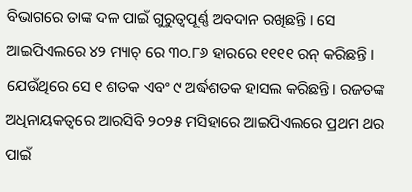ବିଭାଗରେ ତାଙ୍କ ଦଳ ପାଇଁ ଗୁରୁତ୍ୱପୂର୍ଣ୍ଣ ଅବଦାନ ରଖିଛନ୍ତି । ସେ ଆଇପିଏଲରେ ୪୨ ମ୍ୟାଚ୍ ରେ ୩୦.୮୬ ହାରରେ ୧୧୧୧ ରନ୍ କରିଛନ୍ତି । ଯେଉଁଥିରେ ସେ ୧ ଶତକ ଏବଂ ୯ ଅର୍ଦ୍ଧଶତକ ହାସଲ କରିଛନ୍ତି। ରଜତଙ୍କ ଅଧିନାୟକତ୍ୱରେ ଆରସିବି ୨୦୨୫ ମସିହାରେ ଆଇପିଏଲରେ ପ୍ରଥମ ଥର ପାଇଁ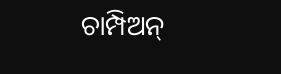ଚାମ୍ପିଅନ୍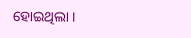ହୋଇଥିଲା ।